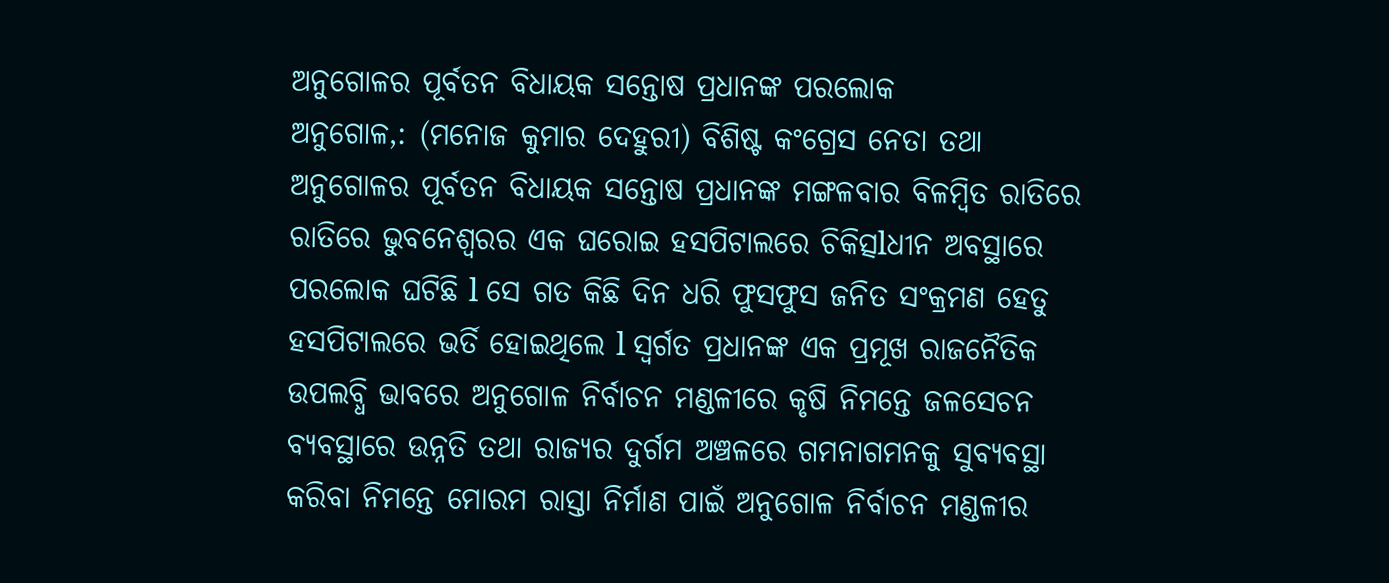ଅନୁଗୋଳର ପୂର୍ବତନ ବିଧାୟକ ସନ୍ତୋଷ ପ୍ରଧାନଙ୍କ ପରଲୋକ
ଅନୁଗୋଳ,: (ମନୋଜ କୁମାର ଦେହୁରୀ) ବିଶିଷ୍ଟ କଂଗ୍ରେସ ନେତା ତଥା ଅନୁଗୋଳର ପୂର୍ବତନ ବିଧାୟକ ସନ୍ତୋଷ ପ୍ରଧାନଙ୍କ ମଙ୍ଗଳବାର ବିଳମ୍ବିତ ରାତିରେ ରାତିରେ ଭୁବନେଶ୍ବରର ଏକ ଘରୋଇ ହସପିଟାଲରେ ଚିକିତ୍ସlଧୀନ ଅବସ୍ଥାରେ ପରଲୋକ ଘଟିଛି l ସେ ଗତ କିଛି ଦିନ ଧରି ଫୁସଫୁସ ଜନିତ ସଂକ୍ରମଣ ହେତୁ ହସପିଟାଲରେ ଭର୍ତି ହୋଇଥିଲେ l ସ୍ଵର୍ଗତ ପ୍ରଧାନଙ୍କ ଏକ ପ୍ରମୂଖ ରାଜନୈତିକ ଉପଲବ୍ଧି ଭାବରେ ଅନୁଗୋଳ ନିର୍ବାଚନ ମଣ୍ଡଳୀରେ କୃଷି ନିମନ୍ତେ ଜଳସେଚନ ବ୍ୟବସ୍ଥାରେ ଉନ୍ନତି ତଥା ରାଜ୍ଯର ଦୁର୍ଗମ ଅଞ୍ଚଳରେ ଗମନାଗମନକୁ ସୁବ୍ୟବସ୍ଥା କରିବା ନିମନ୍ତେ ମୋରମ ରାସ୍ତା ନିର୍ମାଣ ପାଇଁ ଅନୁଗୋଳ ନିର୍ବାଚନ ମଣ୍ଡଳୀର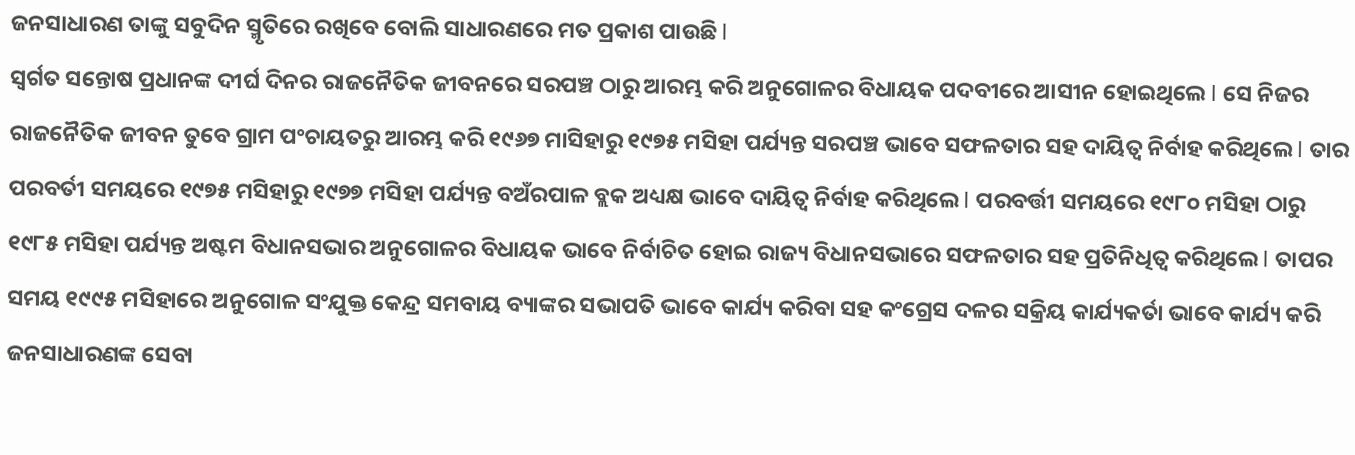ଜନସାଧାରଣ ତାଙ୍କୁ ସବୁଦିନ ସ୍ମୃତିରେ ରଖିବେ ବୋଲି ସାଧାରଣରେ ମତ ପ୍ରକାଶ ପାଉଛି l
ସ୍ଵର୍ଗତ ସନ୍ତୋଷ ପ୍ରଧାନଙ୍କ ଦୀର୍ଘ ଦିନର ରାଜନୈତିକ ଜୀବନରେ ସରପଞ୍ଚ ଠାରୁ ଆରମ୍ଭ କରି ଅନୁଗୋଳର ବିଧାୟକ ପଦବୀରେ ଆସୀନ ହୋଇଥିଲେ l ସେ ନିଜର ରାଜନୈତିକ ଜୀବନ ତୁବେ ଗ୍ରାମ ପଂଚାୟତରୁ ଆରମ୍ଭ କରି ୧୯୬୭ ମାସିହାରୁ ୧୯୭୫ ମସିହା ପର୍ଯ୍ୟନ୍ତ ସରପଞ୍ଚ ଭାବେ ସଫଳତାର ସହ ଦାୟିତ୍ଵ ନିର୍ବାହ କରିଥିଲେ l ତାର ପରବର୍ତୀ ସମୟରେ ୧୯୭୫ ମସିହାରୁ ୧୯୭୭ ମସିହା ପର୍ଯ୍ୟନ୍ତ ବଅଁରପାଳ ବ୍ଲକ ଅଧ୍ୟକ୍ଷ ଭାବେ ଦାୟିତ୍ଵ ନିର୍ବାହ କରିଥିଲେ l ପରବର୍ତ୍ତୀ ସମୟରେ ୧୯୮୦ ମସିହା ଠାରୁ ୧୯୮୫ ମସିହା ପର୍ଯ୍ୟନ୍ତ ଅଷ୍ଟମ ବିଧାନସଭାର ଅନୁଗୋଳର ବିଧାୟକ ଭାବେ ନିର୍ବାଚିତ ହୋଇ ରାଜ୍ୟ ବିଧାନସଭାରେ ସଫଳତାର ସହ ପ୍ରତିନିଧିତ୍ଵ କରିଥିଲେ l ତାପର ସମୟ ୧୯୯୫ ମସିହାରେ ଅନୁଗୋଳ ସଂଯୁକ୍ତ କେନ୍ଦ୍ର ସମବାୟ ବ୍ୟାଙ୍କର ସଭାପତି ଭାବେ କାର୍ଯ୍ୟ କରିବା ସହ କଂଗ୍ରେସ ଦଳର ସକ୍ରିୟ କାର୍ଯ୍ୟକର୍ତା ଭାବେ କାର୍ଯ୍ୟ କରି ଜନସାଧାରଣଙ୍କ ସେବା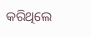କରିଥିଲେ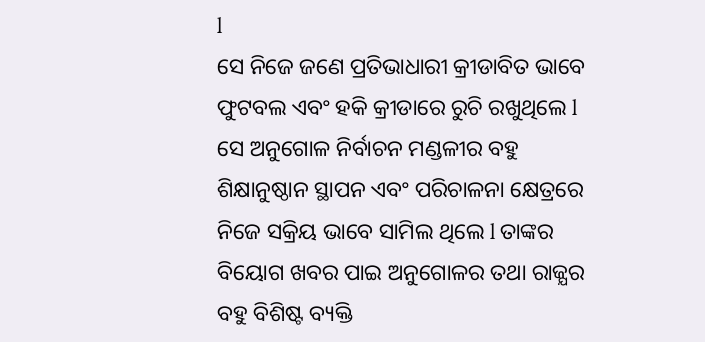l
ସେ ନିଜେ ଜଣେ ପ୍ରତିଭାଧାରୀ କ୍ରୀଡାବିତ ଭାବେ ଫୁଟବଲ ଏବଂ ହକି କ୍ରୀଡାରେ ରୁଚି ରଖୁଥିଲେ l ସେ ଅନୁଗୋଳ ନିର୍ବାଚନ ମଣ୍ଡଳୀର ବହୁ ଶିକ୍ଷାନୁଷ୍ଠାନ ସ୍ଥାପନ ଏବଂ ପରିଚାଳନା କ୍ଷେତ୍ରରେ ନିଜେ ସକ୍ରିୟ ଭାବେ ସାମିଲ ଥିଲେ l ତାଙ୍କର ବିୟୋଗ ଖବର ପାଇ ଅନୁଗୋଳର ତଥା ରାଜ୍ଯର ବହୁ ବିଶିଷ୍ଟ ବ୍ୟକ୍ତି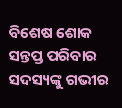ବିଶେଷ ଶୋକ ସନ୍ତପ୍ତ ପରିବାର ସଦସ୍ୟଙ୍କୁ ଗଭୀର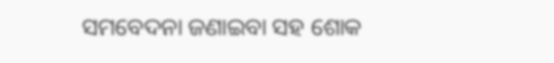ସମବେଦନା ଜଣାଇବା ସହ ଶୋକ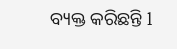ବ୍ୟକ୍ତ କରିଛନ୍ତି l